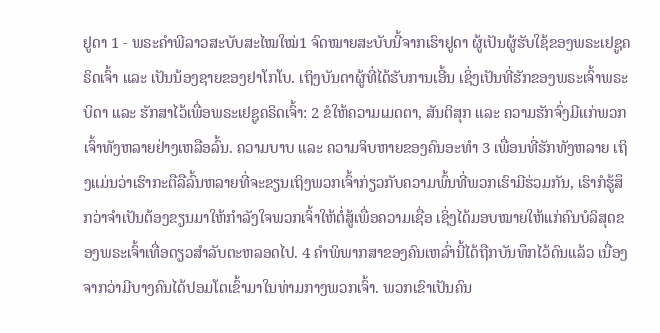ຢູດາ 1 - ພຣະຄຳພີລາວສະບັບສະໄໝໃໝ່1 ຈົດໝາຍສະບັບນີ້ຈາກເຮົາຢູດາ ຜູ້ເປັນຜູ້ຮັບໃຊ້ຂອງພຣະເຢຊູຄຣິດເຈົ້າ ແລະ ເປັນນ້ອງຊາຍຂອງຢາໂກໂບ. ເຖິງບັນດາຜູ້ທີ່ໄດ້ຮັບການເອີ້ນ ເຊິ່ງເປັນທີ່ຮັກຂອງພຣະເຈົ້າພຣະບິດາ ແລະ ຮັກສາໄວ້ເພື່ອພຣະເຢຊູຄຣິດເຈົ້າ: 2 ຂໍໃຫ້ຄວາມເມດຕາ, ສັນຕິສຸກ ແລະ ຄວາມຮັກຈົ່ງມີແກ່ພວກເຈົ້າທັງຫລາຍຢ່າງເຫລືອລົ້ນ. ຄວາມບາບ ແລະ ຄວາມຈິບຫາຍຂອງຄົນອະທຳ 3 ເພື່ອນທີ່ຮັກທັງຫລາຍ ເຖິງແມ່ນວ່າເຮົາກະຕືລືລົ້ນຫລາຍທີ່ຈະຂຽນເຖິງພວກເຈົ້າກ່ຽວກັບຄວາມພົ້ນທີ່ພວກເຮົາມີຮ່ວມກັນ, ເຮົາກໍຮູ້ສຶກວ່າຈຳເປັນຕ້ອງຂຽນມາໃຫ້ກຳລັງໃຈພວກເຈົ້າໃຫ້ຕໍ່ສູ້ເພື່ອຄວາມເຊື່ອ ເຊິ່ງໄດ້ມອບໝາຍໃຫ້ແກ່ຄົນບໍລິສຸດຂອງພຣະເຈົ້າເທື່ອດຽວສຳລັບຕະຫລອດໄປ. 4 ຄຳພິພາກສາຂອງຄົນເຫລົ່ານີ້ໄດ້ຖືກບັນທຶກໄວ້ດົນແລ້ວ ເນື່ອງຈາກວ່າມີບາງຄົນໄດ້ປອມໂຕເຂົ້າມາໃນທ່າມກາງພວກເຈົ້າ. ພວກເຂົາເປັນຄົນ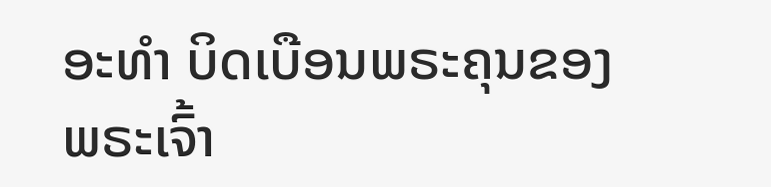ອະທຳ ບິດເບືອນພຣະຄຸນຂອງພຣະເຈົ້າ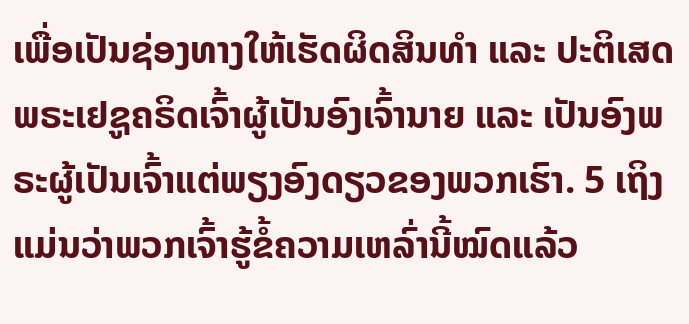ເພື່ອເປັນຊ່ອງທາງໃຫ້ເຮັດຜິດສິນທຳ ແລະ ປະຕິເສດພຣະເຢຊູຄຣິດເຈົ້າຜູ້ເປັນອົງເຈົ້ານາຍ ແລະ ເປັນອົງພຣະຜູ້ເປັນເຈົ້າແຕ່ພຽງອົງດຽວຂອງພວກເຮົາ. 5 ເຖິງແມ່ນວ່າພວກເຈົ້າຮູ້ຂໍ້ຄວາມເຫລົ່ານີ້ໝົດແລ້ວ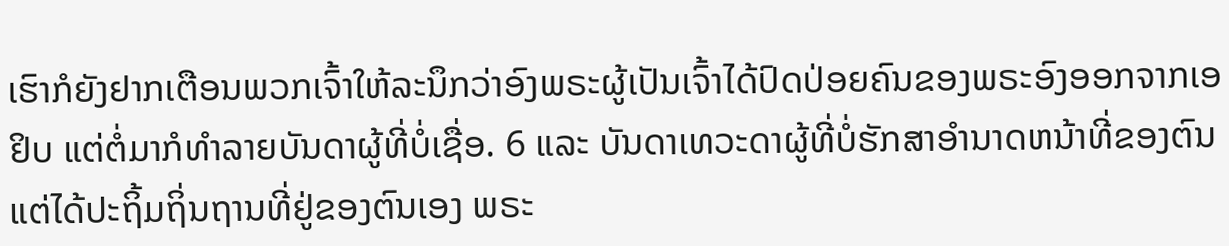ເຮົາກໍຍັງຢາກເຕືອນພວກເຈົ້າໃຫ້ລະນຶກວ່າອົງພຣະຜູ້ເປັນເຈົ້າໄດ້ປົດປ່ອຍຄົນຂອງພຣະອົງອອກຈາກເອຢິບ ແຕ່ຕໍ່ມາກໍທຳລາຍບັນດາຜູ້ທີ່ບໍ່ເຊື່ອ. 6 ແລະ ບັນດາເທວະດາຜູ້ທີ່ບໍ່ຮັກສາອຳນາດຫນ້າທີ່ຂອງຕົນ ແຕ່ໄດ້ປະຖິ້ມຖິ່ນຖານທີ່ຢູ່ຂອງຕົນເອງ ພຣະ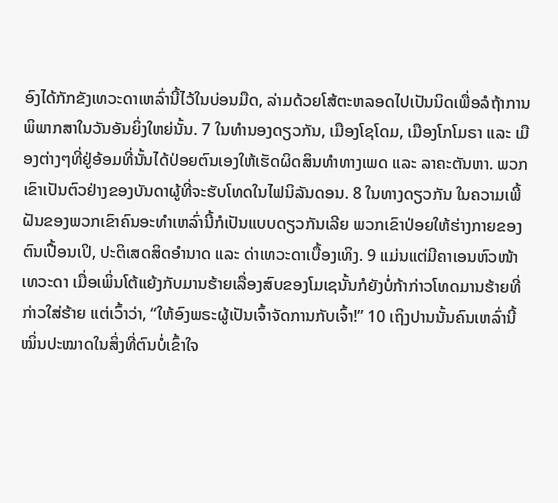ອົງໄດ້ກັກຂັງເທວະດາເຫລົ່ານີ້ໄວ້ໃນບ່ອນມືດ, ລ່າມດ້ວຍໂສ້ຕະຫລອດໄປເປັນນິດເພື່ອລໍຖ້າການພິພາກສາໃນວັນອັນຍິ່ງໃຫຍ່ນັ້ນ. 7 ໃນທຳນອງດຽວກັນ, ເມືອງໂຊໂດມ, ເມືອງໂກໂມຣາ ແລະ ເມືອງຕ່າງໆທີ່ຢູ່ອ້ອມທີ່ນັ້ນໄດ້ປ່ອຍຕົນເອງໃຫ້ເຮັດຜິດສິນທຳທາງເພດ ແລະ ລາຄະຕັນຫາ. ພວກເຂົາເປັນຕົວຢ່າງຂອງບັນດາຜູ້ທີ່ຈະຮັບໂທດໃນໄຟນິລັນດອນ. 8 ໃນທາງດຽວກັນ ໃນຄວາມເພີ້ຝັນຂອງພວກເຂົາຄົນອະທຳເຫລົ່ານີ້ກໍເປັນແບບດຽວກັນເລີຍ ພວກເຂົາປ່ອຍໃຫ້ຮ່າງກາຍຂອງຕົນເປື້ອນເປິ, ປະຕິເສດສິດອຳນາດ ແລະ ດ່າເທວະດາເບື້ອງເທິງ. 9 ແມ່ນແຕ່ມີຄາເອນຫົວໜ້າເທວະດາ ເມື່ອເພິ່ນໂຕ້ແຍ້ງກັບມານຮ້າຍເລື່ອງສົບຂອງໂມເຊນັ້ນກໍຍັງບໍ່ກ້າກ່າວໂທດມານຮ້າຍທີ່ກ່າວໃສ່ຮ້າຍ ແຕ່ເວົ້າວ່າ, “ໃຫ້ອົງພຣະຜູ້ເປັນເຈົ້າຈັດການກັບເຈົ້າ!” 10 ເຖິງປານນັ້ນຄົນເຫລົ່ານີ້ໝິ່ນປະໝາດໃນສິ່ງທີ່ຕົນບໍ່ເຂົ້າໃຈ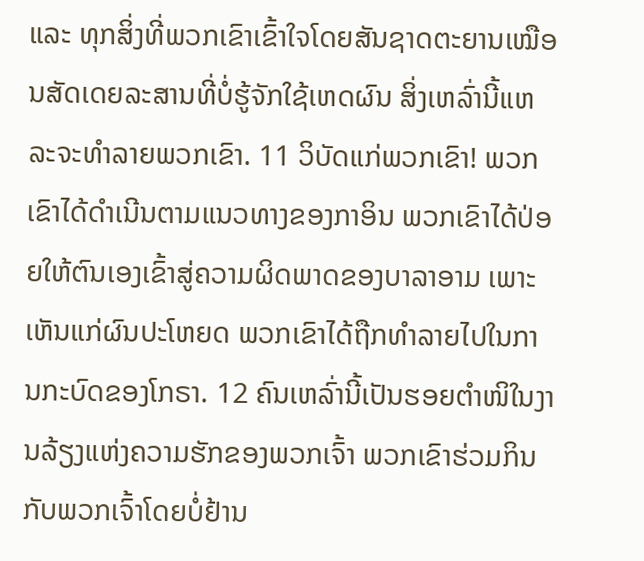ແລະ ທຸກສິ່ງທີ່ພວກເຂົາເຂົ້າໃຈໂດຍສັນຊາດຕະຍານເໝືອນສັດເດຍລະສານທີ່ບໍ່ຮູ້ຈັກໃຊ້ເຫດຜົນ ສິ່ງເຫລົ່ານີ້ແຫລະຈະທຳລາຍພວກເຂົາ. 11 ວິບັດແກ່ພວກເຂົາ! ພວກເຂົາໄດ້ດຳເນີນຕາມແນວທາງຂອງກາອິນ ພວກເຂົາໄດ້ປ່ອຍໃຫ້ຕົນເອງເຂົ້າສູ່ຄວາມຜິດພາດຂອງບາລາອາມ ເພາະເຫັນແກ່ຜົນປະໂຫຍດ ພວກເຂົາໄດ້ຖືກທຳລາຍໄປໃນການກະບົດຂອງໂກຣາ. 12 ຄົນເຫລົ່ານີ້ເປັນຮອຍຕຳໜິໃນງານລ້ຽງແຫ່ງຄວາມຮັກຂອງພວກເຈົ້າ ພວກເຂົາຮ່ວມກິນກັບພວກເຈົ້າໂດຍບໍ່ຢ້ານ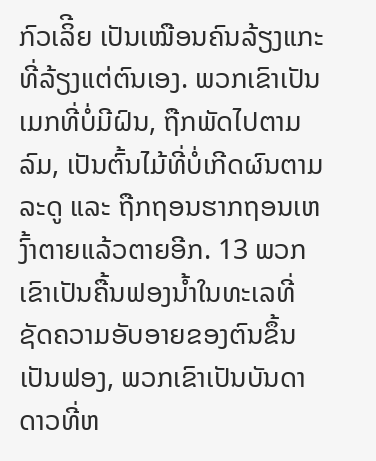ກົວເລິີຍ ເປັນເໝືອນຄົນລ້ຽງແກະທີ່ລ້ຽງແຕ່ຕົນເອງ. ພວກເຂົາເປັນເມກທີ່ບໍ່ມີຝົນ, ຖືກພັດໄປຕາມລົມ, ເປັນຕົ້ນໄມ້ທີ່ບໍ່ເກີດຜົນຕາມລະດູ ແລະ ຖືກຖອນຮາກຖອນເຫງົ້າຕາຍແລ້ວຕາຍອີກ. 13 ພວກເຂົາເປັນຄື້ນຟອງນໍ້າໃນທະເລທີ່ຊັດຄວາມອັບອາຍຂອງຕົນຂຶ້ນເປັນຟອງ, ພວກເຂົາເປັນບັນດາດາວທີ່ຫ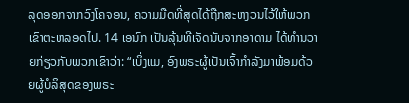ລຸດອອກຈາກວົງໂຄຈອນ, ຄວາມມືດທີ່ສຸດໄດ້ຖືກສະຫງວນໄວ້ໃຫ້ພວກເຂົາຕະຫລອດໄປ. 14 ເອນົກ ເປັນລຸ້ນທີເຈັດນັບຈາກອາດາມ ໄດ້ທຳນວາຍກ່ຽວກັບພວກເຂົາວ່າ: “ເບິ່ງແມ, ອົງພຣະຜູ້ເປັນເຈົ້າກຳລັງມາພ້ອມດ້ວຍຜູ້ບໍລິສຸດຂອງພຣະ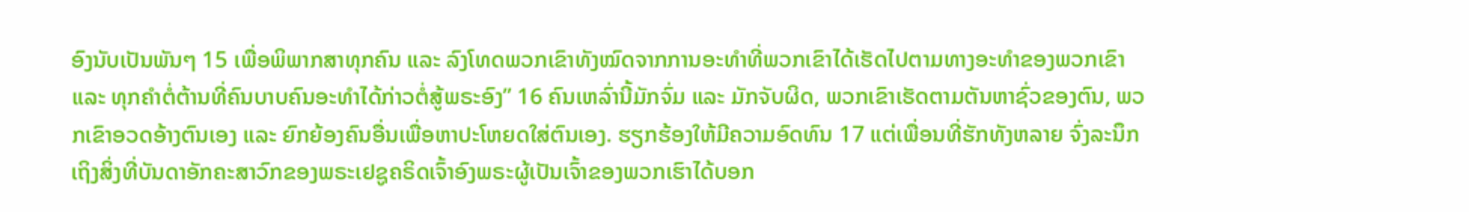ອົງນັບເປັນພັນໆ 15 ເພື່ອພິພາກສາທຸກຄົນ ແລະ ລົງໂທດພວກເຂົາທັງໝົດຈາກການອະທຳທີ່ພວກເຂົາໄດ້ເຮັດໄປຕາມທາງອະທຳຂອງພວກເຂົາ ແລະ ທຸກຄຳຕໍ່ຕ້ານທີ່ຄົນບາບຄົນອະທຳໄດ້ກ່າວຕໍ່ສູ້ພຣະອົງ” 16 ຄົນເຫລົ່ານີ້ມັກຈົ່ມ ແລະ ມັກຈັບຜິດ, ພວກເຂົາເຮັດຕາມຕັນຫາຊົ່ວຂອງຕົນ, ພວກເຂົາອວດອ້າງຕົນເອງ ແລະ ຍົກຍ້ອງຄົນອື່ນເພື່ອຫາປະໂຫຍດໃສ່ຕົນເອງ. ຮຽກຮ້ອງໃຫ້ມີຄວາມອົດທົນ 17 ແຕ່ເພື່ອນທີ່ຮັກທັງຫລາຍ ຈົ່ງລະນຶກເຖິງສິ່ງທີ່ບັນດາອັກຄະສາວົກຂອງພຣະເຢຊູຄຣິດເຈົ້າອົງພຣະຜູ້ເປັນເຈົ້າຂອງພວກເຮົາໄດ້ບອກ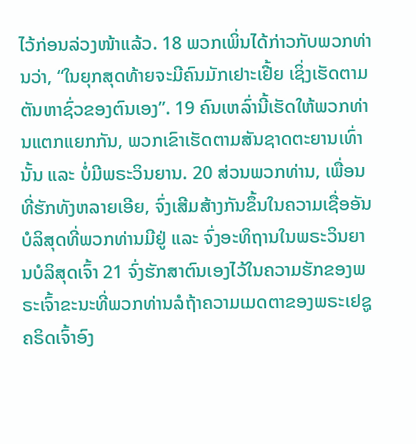ໄວ້ກ່ອນລ່ວງໜ້າແລ້ວ. 18 ພວກເພິ່ນໄດ້ກ່າວກັບພວກທ່ານວ່າ, “ໃນຍຸກສຸດທ້າຍຈະມີຄົນມັກເຢາະເຢີ້ຍ ເຊິ່ງເຮັດຕາມຕັນຫາຊົ່ວຂອງຕົນເອງ”. 19 ຄົນເຫລົ່ານີ້ເຮັດໃຫ້ພວກທ່ານແຕກແຍກກັນ, ພວກເຂົາເຮັດຕາມສັນຊາດຕະຍານເທົ່ານັ້ນ ແລະ ບໍ່ມີພຣະວິນຍານ. 20 ສ່ວນພວກທ່ານ, ເພື່ອນທີ່ຮັກທັງຫລາຍເອີຍ, ຈົ່ງເສີມສ້າງກັນຂຶ້ນໃນຄວາມເຊື່ອອັນບໍລິສຸດທີ່ພວກທ່ານມີຢູ່ ແລະ ຈົ່ງອະທິຖານໃນພຣະວິນຍານບໍລິສຸດເຈົ້າ 21 ຈົ່ງຮັກສາຕົນເອງໄວ້ໃນຄວາມຮັກຂອງພຣະເຈົ້າຂະນະທີ່ພວກທ່ານລໍຖ້າຄວາມເມດຕາຂອງພຣະເຢຊູຄຣິດເຈົ້າອົງ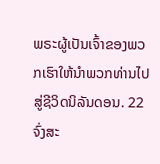ພຣະຜູ້ເປັນເຈົ້າຂອງພວກເຮົາໃຫ້ນຳພວກທ່ານໄປສູ່ຊີວິດນິລັນດອນ. 22 ຈົ່ງສະ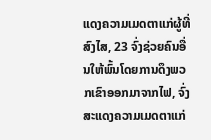ແດງຄວາມເມດຕາແກ່ຜູ້ທີ່ສົງໄສ, 23 ຈົ່ງຊ່ວຍຄົນອື່ນໃຫ້ພົ້ນໂດຍການດຶງພວກເຂົາອອກມາຈາກໄຟ, ຈົ່ງສະແດງຄວາມເມດຕາແກ່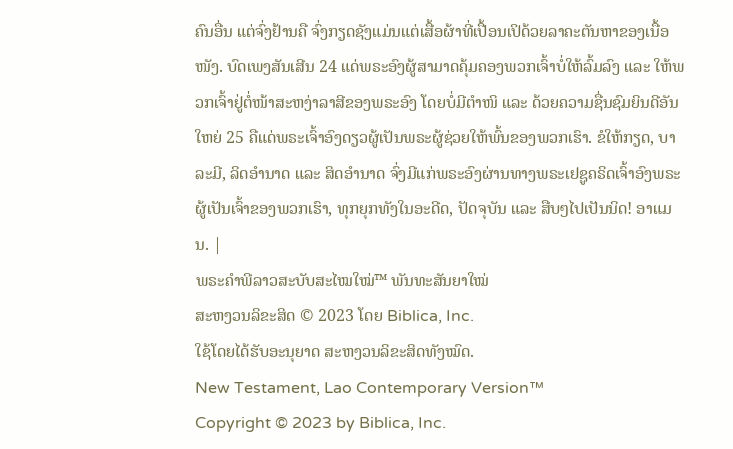ຄົນອື່ນ ແຕ່ຈົ່ງຢ້ານຄື ຈົ່ງກຽດຊັງແມ່ນແຕ່ເສື້ອຜ້າທີ່ເປື້ອນເປິດ້ວຍລາຄະຕັນຫາຂອງເນື້ອໜັງ. ບົດເພງສັນເສີນ 24 ແດ່ພຣະອົງຜູ້ສາມາດຄຸ້ມຄອງພວກເຈົ້າບໍ່ໃຫ້ລົ້ມລົງ ແລະ ໃຫ້ພວກເຈົ້າຢູ່ຕໍ່ໜ້າສະຫງ່າລາສີຂອງພຣະອົງ ໂດຍບໍ່ມີຕຳໜິ ແລະ ດ້ວຍຄວາມຊື່ນຊົມຍິນດີອັນໃຫຍ່ 25 ຄືແດ່ພຣະເຈົ້າອົງດຽວຜູ້ເປັນພຣະຜູ້ຊ່ວຍໃຫ້ພົ້ນຂອງພວກເຮົາ. ຂໍໃຫ້ກຽດ, ບາລະມີ, ລິດອຳນາດ ແລະ ສິດອຳນາດ ຈົ່ງມີແກ່ພຣະອົງຜ່ານທາງພຣະເຢຊູຄຣິດເຈົ້າອົງພຣະຜູ້ເປັນເຈົ້າຂອງພວກເຮົາ, ທຸກຍຸກທັງໃນອະດີດ, ປັດຈຸບັນ ແລະ ສືບໆໄປເປັນນິດ! ອາແມນ. |
ພຣະຄຳພີລາວສະບັບສະໄໝໃໝ່™ ພັນທະສັນຍາໃໝ່
ສະຫງວນລິຂະສິດ © 2023 ໂດຍ Biblica, Inc.
ໃຊ້ໂດຍໄດ້ຮັບອະນຸຍາດ ສະຫງວນລິຂະສິດທັງໝົດ.
New Testament, Lao Contemporary Version™
Copyright © 2023 by Biblica, Inc.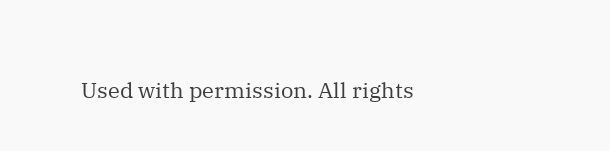Used with permission. All rights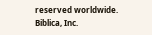reserved worldwide.
Biblica, Inc.